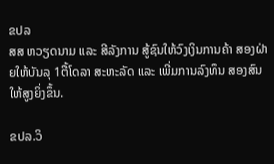ຂປລ
ສສ ຫວຽດນາມ ແລະ ສີລັງການ ສູ້ຊົນໃຫ້ວົງເງິນການຄ້າ ສອງຝ່າຍໃຫ້ບັນລຸ 1ຕື້ໂດລາ ສະຫະລັດ ແລະ ເພີ່ມການລົງທຶນ ສອງສົນ ໃຫ້ສູງຍິ່ງຂຶ້ນ.

ຂປລ.ວິ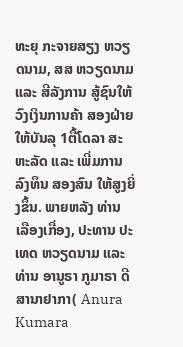ທະຍຸ ກະຈາຍສຽງ ຫວຽດນາມ, ສສ ຫວຽດນາມ ແລະ ສີລັງການ ສູ້ຊົນໃຫ້ວົງເງິນການຄ້າ ສອງຝ່າຍໃຫ້ບັນລຸ 1ຕື້ໂດລາ ສະຫະລັດ ແລະ ເພີ່ມການລົງທຶນ ສອງສົນ ໃຫ້ສູງຍິ່ງຂຶ້ນ. ພາຍຫລັງ ທ່ານ ເລືອງເກື່ອງ, ປະທານ ປະເທດ ຫວຽດນາມ ແລະ ທ່ານ ອານູຣາ ກູມາຣາ ດີສານາຢາກາ( Anura Kumara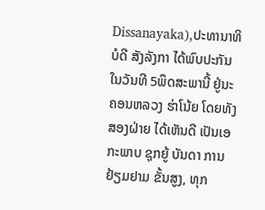Dissanayaka),ປະທານາທິບໍດີ ສັງລັງກາ ໄດ້ພົບປະກັນ ໃນວັນທີ 5ພຶດສະພານີ້ ຢູ່ນະຄອນຫລວງ ຮ່າໂນ້ຍ ໂດຍທັງສອງຝ່າຍ ໄດ້ເຫັນດີ ເປັນເອກະພາບ ຊຸກຍູ້ ບັນດາ ການຢ້ຽມຢາມ ຂັ້ນສູງ, ທຸກ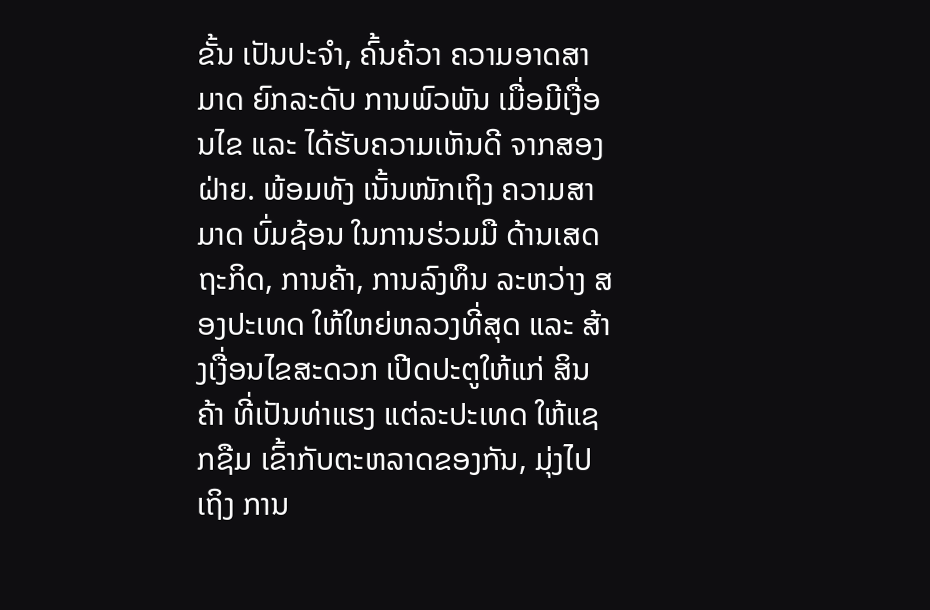ຂັ້ນ ເປັນປະຈຳ, ຄົ້ນຄ້ວາ ຄວາມອາດສາມາດ ຍົກລະດັບ ການພົວພັນ ເມື່ອມີເງື່ອນໄຂ ແລະ ໄດ້ຮັບຄວາມເຫັນດີ ຈາກສອງຝ່າຍ. ພ້ອມທັງ ເນັ້ນໜັກເຖິງ ຄວາມສາມາດ ບົ່ມຊ້ອນ ໃນການຮ່ວມມື ດ້ານເສດຖະກິດ, ການຄ້າ, ການລົງທຶນ ລະຫວ່າງ ສອງປະເທດ ໃຫ້ໃຫຍ່ຫລວງທີ່ສຸດ ແລະ ສ້າງເງື່ອນໄຂສະດວກ ເປີດປະຕູໃຫ້ແກ່ ສິນຄ້າ ທີ່ເປັນທ່າແຮງ ແຕ່ລະປະເທດ ໃຫ້ແຊກຊືມ ເຂົ້າກັບຕະຫລາດຂອງກັນ, ມຸ່ງໄປເຖິງ ການ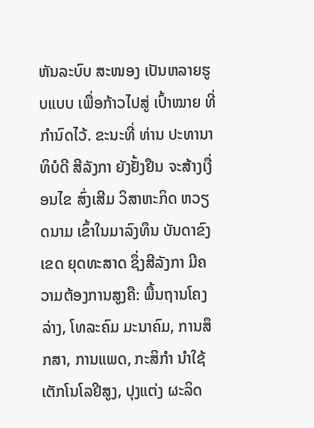ຫັນລະບົບ ສະໜອງ ເປັນຫລາຍຮູບແບບ ເພື່ອກ້າວໄປສູ່ ເປົ້າໝາຍ ທີ່ກຳນົດໄວ້. ຂະນະທີ່ ທ່ານ ປະທານາທິບໍດີ ສີລັງກາ ຍັງຢັ້ງຢືນ ຈະສ້າງເງື່ອນໄຂ ສົ່ງເສີມ ວິສາຫະກິດ ຫວຽດນາມ ເຂົ້າໃນມາລົງທຶນ ບັນດາຂົງເຂດ ຍຸດທະສາດ ຊຶ່ງສີລັງກາ ມີຄວາມຕ້ອງການສູງຄື: ພື້ນຖານໂຄງລ່າງ, ໂທລະຄົມ ມະນາຄົມ, ການສຶກສາ, ການແພດ, ກະສິກຳ ນຳໃຊ້ເຕັກໂນໂລຢີສູງ, ປຸງແຕ່ງ ຜະລິດ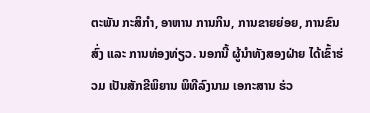ຕະພັນ ກະສິກຳ, ອາຫານ ການກິນ, ການຂາຍຍ່ອຍ, ການຂົນສົ່ງ ແລະ ການທ່ອງທ່ຽວ. ນອກນີ້ ຜູ້ນຳທັງສອງຝ່າຍ ໄດ້ເຂົ້າຮ່ວມ ເປັນສັກຂີພິຍານ ພິທີລົງນາມ ເອກະສານ ຮ່ວ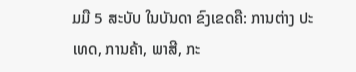ມມື 5 ສະບັບ ໃນບັນດາ ຂົງເຂດຄື: ການຕ່າງ ປະເທດ, ການຄ້າ, ພາສີ, ກະ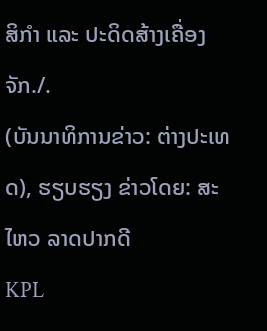ສິກຳ ແລະ ປະດິດສ້າງເຄື່ອງຈັກ./.
(ບັນນາທິການຂ່າວ: ຕ່າງປະເທດ), ຮຽບຮຽງ ຂ່າວໂດຍ: ສະໄຫວ ລາດປາກດີ
KPL